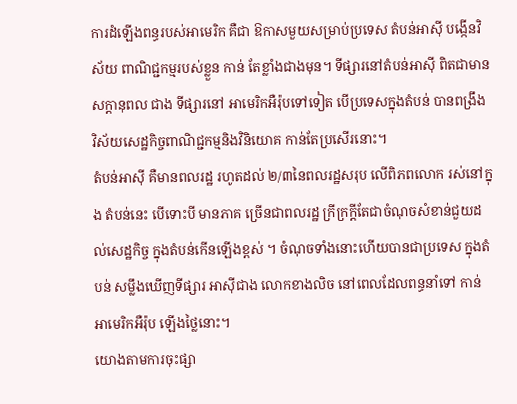ការដំឡើងពន្ធរបស់អាមេរិក គឺជា ឱកាសមួយសម្រាប់ប្រទេស តំបន់អាស៊ី បង្កើនវិស័យ ពាណិជ្ជកម្មរបស់ខ្លួន កាន់ តែខ្លាំងជាងមុន។ ទីផ្សារនៅតំបន់អាស៊ី ពិតជាមាន សក្តានុពល ជាង ទីផ្សារនៅ អាមេរិកអឺរ៉ុបទៅទៀត បើប្រទេសក្នុងតំបន់ បានពង្រឹង វិស័យសេដ្ឋកិច្ចពាណិជ្ជកម្មនិងវិនិយោគ កាន់តែប្រសើរនោះ។
តំបន់អាស៊ី គឺមានពលរដ្ឋ រហូតដល់ ២/៣នៃពលរដ្ឋសរុប លើពិភពលោក រស់នៅក្នុង តំបន់នេះ បើទោះបី មានភាគ ច្រើនជាពលរដ្ឋ ក្រីក្រក្តីតែជាចំណុចសំខាន់ជួយដល់សេដ្ឋកិច្ច ក្នុងតំបន់កើនឡើងខ្ពស់ ។ ចំណុចទាំងនោះហើយបានជាប្រទេស ក្នុងតំបន់ សម្លឹងឃើញទីផ្សារ អាស៊ីជាង លោកខាងលិច នៅពេលដែលពន្ធនាំទៅ កាន់ អាមេរិកអឺរ៉ុប ឡើងថ្លៃនោះ។
យោងតាមការចុះផ្សា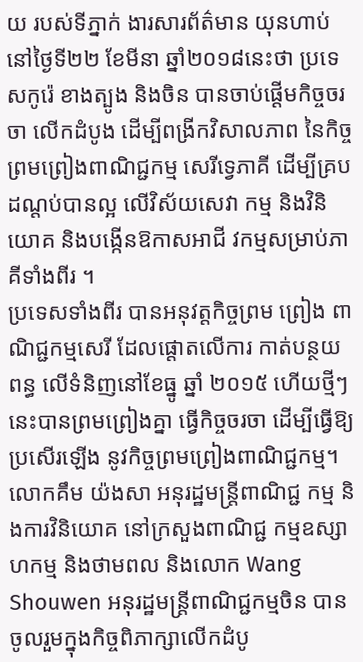យ របស់ទីភ្នាក់ ងារសារព័ត៌មាន យុនហាប់ នៅថ្ងៃទី២២ ខែមីនា ឆ្នាំ២០១៨នេះថា ប្រទេសកូរ៉េ ខាងត្បូង និងចិន បានចាប់ផ្តើមកិច្ចចរចា លើកដំបូង ដើម្បីពង្រីកវិសាលភាព នៃកិច្ចព្រមព្រៀងពាណិជ្ជកម្ម សេរីទ្វេភាគី ដើម្បីគ្របដណ្តប់បានល្អ លើវិស័យសេវា កម្ម និងវិនិយោគ និងបង្កើនឱកាសអាជី វកម្មសម្រាប់ភាគីទាំងពីរ ។
ប្រទេសទាំងពីរ បានអនុវត្តកិច្ចព្រម ព្រៀង ពាណិជ្ជកម្មសេរី ដែលផ្តោតលើការ កាត់បន្ថយពន្ធ លើទំនិញនៅខែធ្នូ ឆ្នាំ ២០១៥ ហើយថ្មីៗនេះបានព្រមព្រៀងគ្នា ធ្វើកិច្ចចរចា ដើម្បីធ្វើឱ្យប្រសើរឡើង នូវកិច្ចព្រមព្រៀងពាណិជ្ជកម្ម។
លោកគឹម យ៉ងសា អនុរដ្ឋមន្ដ្រីពាណិជ្ជ កម្ម និងការវិនិយោគ នៅក្រសួងពាណិជ្ជ កម្មឧស្សាហកម្ម និងថាមពល និងលោក Wang Shouwen អនុរដ្ឋមន្ត្រីពាណិជ្ជកម្មចិន បានចូលរួមក្នុងកិច្ចពិភាក្សាលើកដំបូ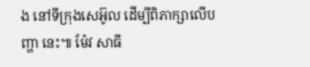ង នៅទីក្រុងសេអ៊ូល ដើម្បីពិភាក្សាលើបញ្ហា នេះ៕ ម៉ែវ សាធី